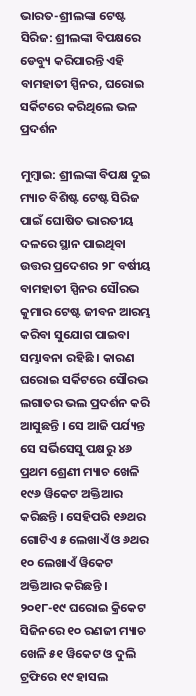ଭାରତ-ଶ୍ରୀଲଙ୍କା ଟେଷ୍ଟ ସିରିଜ: ଶ୍ରୀଲଙ୍କା ବିପକ୍ଷରେ ଡେବ୍ୟୁ କରିପାରନ୍ତି ଏହି ବାମହାତୀ ସ୍ପିନର, ଘରୋଇ ସର୍କିଟରେ କରିଥିଲେ ଭଳ ପ୍ରଦର୍ଶନ

ମୁମ୍ବାଇ: ଶ୍ରୀଲଙ୍କା ବିପକ୍ଷ ଦୁଇ ମ୍ୟାଚ ବିଶିଷ୍ଟ ଟେଷ୍ଟ ସିରିଜ ପାଇଁ ଘୋଷିତ ଭାରତୀୟ ଦଳରେ ସ୍ଥାନ ପାଇଥିବା ଉତ୍ତର ପ୍ରଦେଶର ୨୮ ବର୍ଷୀୟ ବାମହାତୀ ସ୍ପିନର ସୌରଭ କୁମାର ଟେଷ୍ଟ ଜୀବନ ଆରମ୍ଭ କରିବା ସୁଯୋଗ ପାଇବା ସମ୍ଭାବନା ରହିଛି । କାରଣ ଘରୋଇ ସର୍କିଟରେ ସୌରଭ ଲଗାତର ଭଲ ପ୍ରଦର୍ଶନ କରି ଆସୁଛନ୍ତି । ସେ ଆଜି ପର୍ଯ୍ୟନ୍ତ ସେ ସର୍ଭିସେସୁ ପକ୍ଷରୁ ୪୬ ପ୍ରଥମ ଶ୍ରେଣୀ ମ୍ୟାଚ ଖେଳି ୧୯୬ ୱିକେଟ ଅକ୍ତିଆର କରିଛନ୍ତି । ସେହିପରି ୧୬ଥର ଗୋଟିଏ ୫ ଲେଖାଏଁ ଓ ୬ଥର ୧୦ ଲେଖାଏଁ ୱିକେଟ ଅକ୍ତିଆର କରିଛନ୍ତି । ୨୦୧୮-୧୯ ଘରୋଇ କ୍ରିକେଟ ସିଜିନରେ ୧୦ ରଣଜୀ ମ୍ୟାଚ ଖେଳି ୫୧ ୱିକେଟ ଓ ଦୁଲି ଟ୍ରଫିରେ ୧୯ ହାସଲ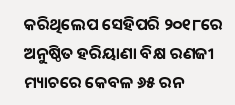କରିଥିଲେପ ସେହିପରି ୨୦୧୮ରେ ଅନୁଷ୍ଠିତ ହରିୟାଣା ବିକ୍ଷ ରଣଜୀ ମ୍ୟାଚରେ କେବଳ ୬୫ ରନ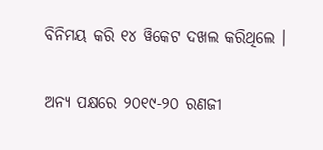ବିନିମୟ କରି ୧୪ ୱିକେଟ ଦଖଲ କରିଥିଲେ ।

ଅନ୍ୟ ପକ୍ଷରେ ୨୦୧୯-୨୦ ରଣଜୀ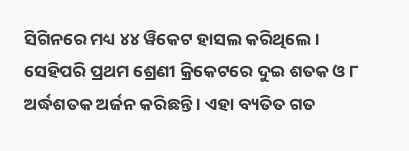ସିଗିନରେ ମଧ୍ୟ ୪୪ ୱିକେଟ ହାସଲ କରିଥିଲେ । ସେହିପରି ପ୍ରଥମ ଶ୍ରେଣୀ କ୍ରିକେଟରେ ଦୁଇ ଶତକ ଓ ୮ ଅର୍ଦ୍ଧଶତକ ଅର୍ଜନ କରିଛନ୍ତି । ଏହା ବ୍ୟତିତ ଗତ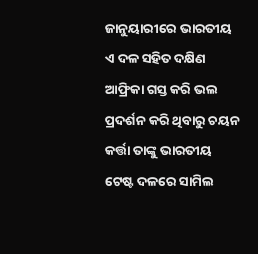ଜାନୁୟାରୀରେ ଭାରତୀୟ ଏ ଦଳ ସହିତ ଦକ୍ଷିଣ ଆଫ୍ରିକା ଗସ୍ତ କରି ଭଲ ପ୍ରଦର୍ଶନ କରି ଥିବାରୁ ଚୟନ କର୍ତ୍ତା ତାଙ୍କୁ ଭାରତୀୟ ଟେଷ୍ଟ ଦଳରେ ସାମିଲ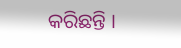କରିଛନ୍ତି ।